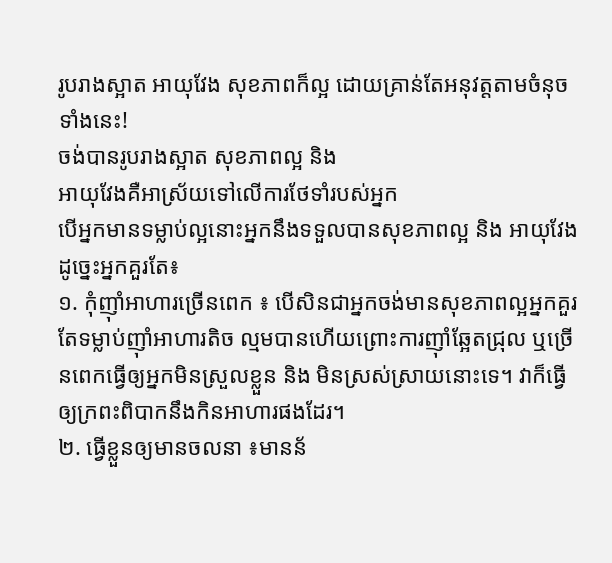រូបរាងស្អាត អាយុវែង សុខភាពក៏ល្អ ដោយគ្រាន់តែអនុវត្តតាមចំនុចទាំងនេះ!
ចង់បានរូបរាងស្អាត សុខភាពល្អ និង
អាយុវែងគឺអាស្រ័យទៅលើការថែទាំរបស់អ្នក
បើអ្នកមានទម្លាប់ល្អនោះអ្នកនឹងទទួលបានសុខភាពល្អ និង អាយុវែង
ដូច្នេះអ្នកគួរតែ៖
១. កុំញ៉ាំអាហារច្រើនពេក ៖ បើសិនជាអ្នកចង់មានសុខភាពល្អអ្នកគួរតែទម្លាប់ញ៉ាំអាហារតិច ល្មមបានហើយព្រោះការញ៉ាំឆ្អែតជ្រុល ឬច្រើនពេកធ្វើឲ្យអ្នកមិនស្រួលខ្លួន និង មិនស្រស់ស្រាយនោះទេ។ វាក៏ធ្វើឲ្យក្រពះពិបាកនឹងកិនអាហារផងដែរ។
២. ធ្វើខ្លួនឲ្យមានចលនា ៖មានន័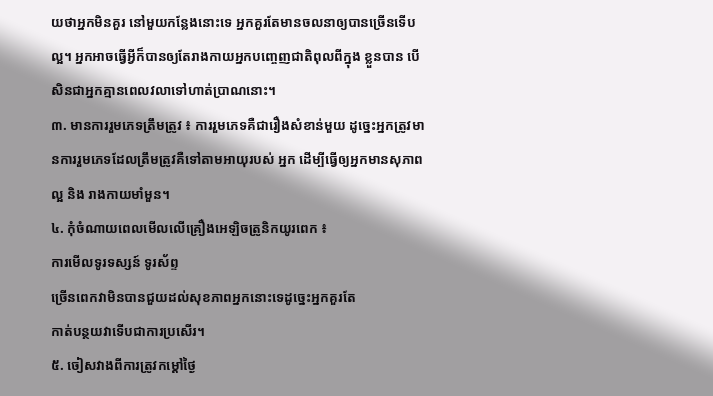យថាអ្នកមិនគួរ នៅមួយកន្លែងនោះទេ អ្នកគួរតែមានចលនាឲ្យបានច្រើនទើបល្អ។ អ្នកអាចធ្វើអ្វីក៏បានឲ្យតែរាងកាយអ្នកបញ្ចេញជាតិពុលពីក្នុង ខ្លួនបាន បើសិនជាអ្នកគ្មានពេលវលាទៅហាត់ប្រាណនោះ។
៣. មានការរួមភេទត្រឹមត្រូវ ៖ ការរួមភេទគឺជារឿងសំខាន់មួយ ដូច្នេះអ្នកត្រូវមានការរួមភេទដែលត្រឹមត្រូវគឺទៅតាមអាយុរបស់ អ្នក ដើម្បីធ្វើឲ្យអ្នកមានសុភាពល្អ និង រាងកាយមាំមួន។
៤. កុំចំណាយពេលមើលលើគ្រឿងអេឡិចត្រូនិកយូរពេក ៖
ការមើលទូរទស្សន៍ ទូរស័ព្ទ
ច្រើនពេកវាមិនបានជួយដល់សុខភាពអ្នកនោះទេដូច្នេះអ្នកគួរតែ
កាត់បន្ថយវាទើបជាការប្រសើរ។
៥. ចៀសវាងពីការត្រូវកម្ដៅថ្ងៃ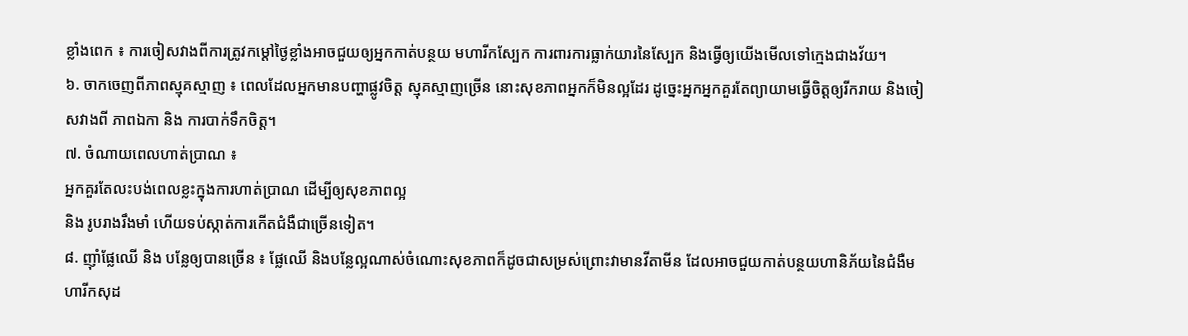ខ្លាំងពេក ៖ ការចៀសវាងពីការត្រូវកម្ដៅថ្ងៃខ្លាំងអាចជួយឲ្យអ្នកកាត់បន្ថយ មហារីកស្បែក ការពារការធ្លាក់យារនៃស្បែក និងធ្វើឲ្យយើងមើលទៅក្មេងជាងវ័យ។
៦. ចាកចេញពីភាពស្មុគស្មាញ ៖ ពេលដែលអ្នកមានបញ្ហាផ្លូវចិត្ត ស្មុគស្មាញច្រើន នោះសុខភាពអ្នកក៏មិនល្អដែរ ដូច្នេះអ្នកអ្នកគួរតែព្យាយាមធ្វើចិត្តឲ្យរីករាយ និងចៀសវាងពី ភាពឯកា និង ការបាក់ទឹកចិត្ត។
៧. ចំណាយពេលហាត់ប្រាណ ៖
អ្នកគួរតែលះបង់ពេលខ្លះក្នុងការហាត់ប្រាណ ដើម្បីឲ្យសុខភាពល្អ
និង រូបរាងរឹងមាំ ហើយទប់ស្កាត់ការកើតជំងឺជាច្រើនទៀត។
៨. ញ៉ាំផ្លែឈើ និង បន្លែឲ្យបានច្រើន ៖ ផ្លែឈើ និងបន្លែល្អណាស់ចំណោះសុខភាពក៏ដូចជាសម្រស់ព្រោះវាមានវីតាមីន ដែលអាចជួយកាត់បន្ថយហានិភ័យនៃជំងឺមហារីកសុដ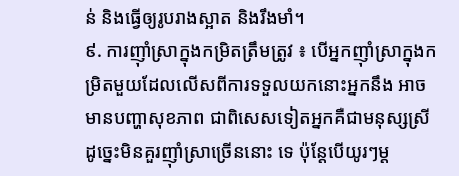ន់ និងធ្វើឲ្យរូបរាងស្អាត និងរឹងមាំ។
៩. ការញ៉ាំស្រាក្នុងកម្រិតត្រឹមត្រូវ ៖ បើអ្នកញ៉ាំស្រាក្នុងកម្រិតមួយដែលលើសពីការទទួលយកនោះអ្នកនឹង អាចមានបញ្ហាសុខភាព ជាពិសេសទៀតអ្នកគឺជាមនុស្សស្រីដូច្នេះមិនគួរញ៉ាំស្រាច្រើននោះ ទេ ប៉ុន្តែបើយូរៗម្ដ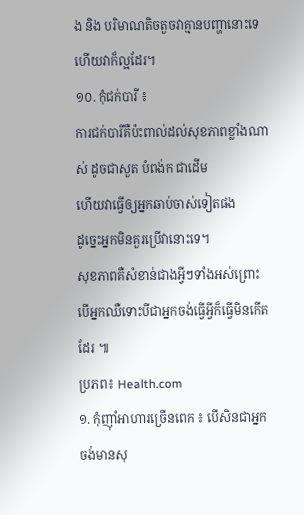ង និង បរិមាណតិចតួចវាគ្មានបញ្ហានោះទេ ហើយវាក៏ល្អដែរ។
១០. កុំជក់បារី ៖
ការជក់បារីគឺប៉ះពាល់ដល់សុខភាពខ្លាំងណាស់ ដូចជាសួត បំពង់ក ជាដើម
ហើយវាធ្វើឲ្យអ្នកឆាប់ចាស់ទៀតផង
ដូច្នេះអ្នកមិនគួរប្រើវានោះទេ។
សុខភាពគឺសំខាន់ជាងអ្វីៗទាំងអស់ព្រោះបើអ្នកឈឺទោះបីជាអ្នកចង់ធ្វើអ្វីក៏ធ្វើមិនកើតដែរ ៕
ប្រភព៖ Health.com
១. កុំញ៉ាំអាហារច្រើនពេក ៖ បើសិនជាអ្នកចង់មានសុ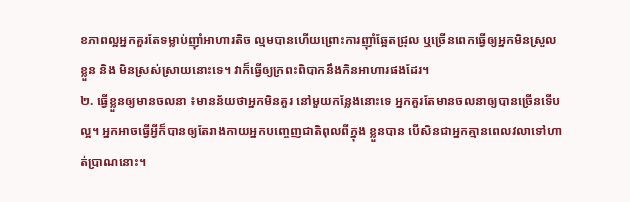ខភាពល្អអ្នកគួរតែទម្លាប់ញ៉ាំអាហារតិច ល្មមបានហើយព្រោះការញ៉ាំឆ្អែតជ្រុល ឬច្រើនពេកធ្វើឲ្យអ្នកមិនស្រួលខ្លួន និង មិនស្រស់ស្រាយនោះទេ។ វាក៏ធ្វើឲ្យក្រពះពិបាកនឹងកិនអាហារផងដែរ។
២. ធ្វើខ្លួនឲ្យមានចលនា ៖មានន័យថាអ្នកមិនគួរ នៅមួយកន្លែងនោះទេ អ្នកគួរតែមានចលនាឲ្យបានច្រើនទើបល្អ។ អ្នកអាចធ្វើអ្វីក៏បានឲ្យតែរាងកាយអ្នកបញ្ចេញជាតិពុលពីក្នុង ខ្លួនបាន បើសិនជាអ្នកគ្មានពេលវលាទៅហាត់ប្រាណនោះ។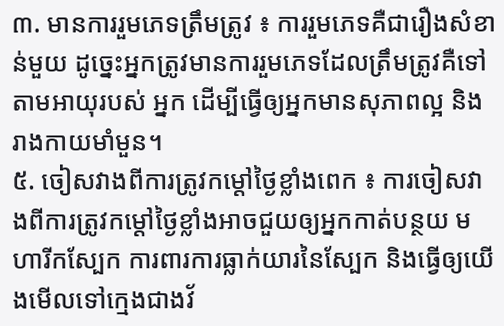៣. មានការរួមភេទត្រឹមត្រូវ ៖ ការរួមភេទគឺជារឿងសំខាន់មួយ ដូច្នេះអ្នកត្រូវមានការរួមភេទដែលត្រឹមត្រូវគឺទៅតាមអាយុរបស់ អ្នក ដើម្បីធ្វើឲ្យអ្នកមានសុភាពល្អ និង រាងកាយមាំមួន។
៥. ចៀសវាងពីការត្រូវកម្ដៅថ្ងៃខ្លាំងពេក ៖ ការចៀសវាងពីការត្រូវកម្ដៅថ្ងៃខ្លាំងអាចជួយឲ្យអ្នកកាត់បន្ថយ មហារីកស្បែក ការពារការធ្លាក់យារនៃស្បែក និងធ្វើឲ្យយើងមើលទៅក្មេងជាងវ័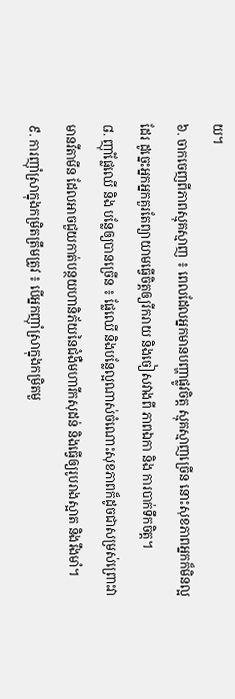យ។
៦. ចាកចេញពីភាពស្មុគស្មាញ ៖ ពេលដែលអ្នកមានបញ្ហាផ្លូវចិត្ត ស្មុគស្មាញច្រើន នោះសុខភាពអ្នកក៏មិនល្អដែរ ដូច្នេះអ្នកអ្នកគួរតែព្យាយាមធ្វើចិត្តឲ្យរីករាយ និងចៀសវាងពី ភាពឯកា និង ការបាក់ទឹកចិត្ត។
៨. ញ៉ាំផ្លែឈើ និង បន្លែឲ្យបានច្រើន ៖ ផ្លែឈើ និងបន្លែល្អណាស់ចំណោះសុខភាពក៏ដូចជាសម្រស់ព្រោះវាមានវីតាមីន ដែលអាចជួយកាត់បន្ថយហានិភ័យនៃជំងឺមហារីកសុដន់ និងធ្វើឲ្យរូបរាងស្អាត និងរឹងមាំ។
៩. ការញ៉ាំស្រាក្នុងកម្រិតត្រឹមត្រូវ ៖ បើអ្នកញ៉ាំស្រាក្នុងកម្រិតមួ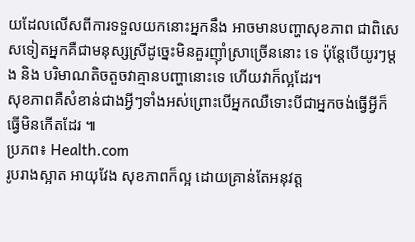យដែលលើសពីការទទួលយកនោះអ្នកនឹង អាចមានបញ្ហាសុខភាព ជាពិសេសទៀតអ្នកគឺជាមនុស្សស្រីដូច្នេះមិនគួរញ៉ាំស្រាច្រើននោះ ទេ ប៉ុន្តែបើយូរៗម្ដង និង បរិមាណតិចតួចវាគ្មានបញ្ហានោះទេ ហើយវាក៏ល្អដែរ។
សុខភាពគឺសំខាន់ជាងអ្វីៗទាំងអស់ព្រោះបើអ្នកឈឺទោះបីជាអ្នកចង់ធ្វើអ្វីក៏ធ្វើមិនកើតដែរ ៕
ប្រភព៖ Health.com
រូបរាងស្អាត អាយុវែង សុខភាពក៏ល្អ ដោយគ្រាន់តែអនុវត្ត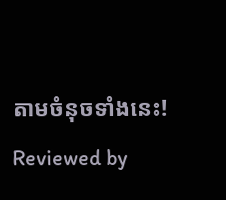តាមចំនុចទាំងនេះ!
Reviewed by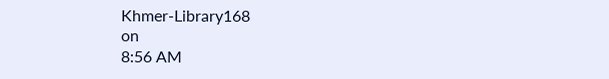Khmer-Library168
on
8:56 AM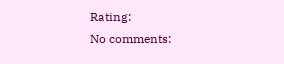Rating:
No comments: